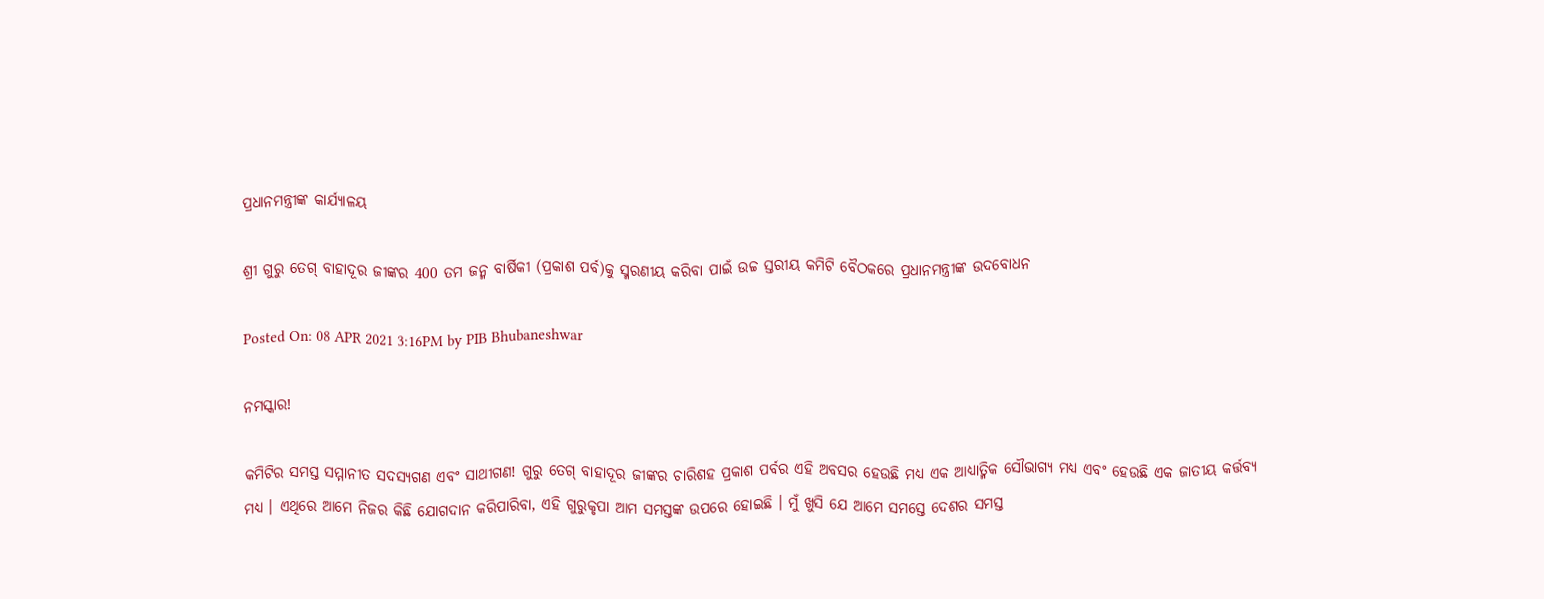ପ୍ରଧାନମନ୍ତ୍ରୀଙ୍କ କାର୍ଯ୍ୟାଳୟ

ଶ୍ରୀ ଗୁରୁ ତେଗ୍ ବାହାଦୂର ଜୀଙ୍କର 400 ତମ ଜନ୍ମ ବାର୍ଷିକୀ (ପ୍ରକାଶ ପର୍ବ)କୁ ସ୍ମରଣୀୟ କରିବା ପାଇଁ ଉଚ୍ଚ ସ୍ତରୀୟ କମିଟି ବୈଠକରେ ପ୍ରଧାନମନ୍ତ୍ରୀଙ୍କ ଉଦବୋଧନ

Posted On: 08 APR 2021 3:16PM by PIB Bhubaneshwar

ନମସ୍କାର!

କମିଟିର ସମସ୍ତ ସମ୍ମାନୀତ ସଦସ୍ୟଗଣ ଏବଂ ସାଥୀଗଣ! ଗୁରୁ ତେଗ୍ ବାହାଦୂର ଜୀଙ୍କର ଚାରିଶହ ପ୍ରକାଶ ପର୍ବର ଏହି ଅବସର ହେଉଛି ମଧ୍ୟ ଏକ ଆଧ୍ୟାତ୍ମିକ ସୌଭାଗ୍ୟ ମଧ୍ୟ ଏବଂ ହେଉଛି ଏକ ଜାତୀୟ କର୍ତ୍ତବ୍ୟ ମଧ୍ୟ । ଏଥିରେ ଆମେ ନିଜର କିଛି ଯୋଗଦାନ କରିପାରିବା, ଏହି ଗୁରୁକୃପା ଆମ ସମସ୍ତଙ୍କ ଉପରେ ହୋଇଛି । ମୁଁ ଖୁସି ଯେ ଆମେ ସମସ୍ତେ ଦେଶର ସମସ୍ତ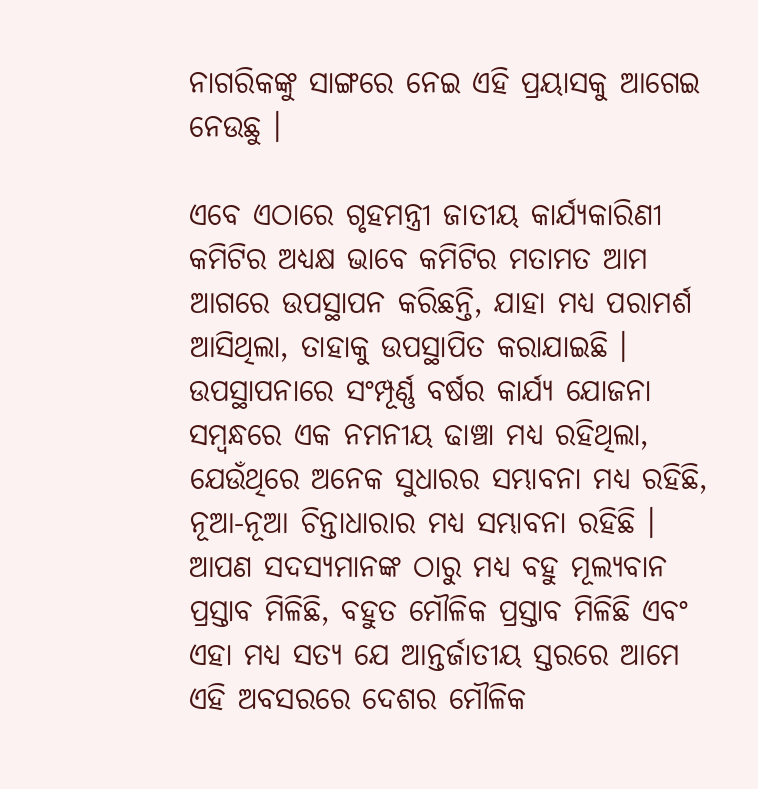ନାଗରିକଙ୍କୁ ସାଙ୍ଗରେ ନେଇ ଏହି ପ୍ରୟାସକୁ ଆଗେଇ ନେଉଛୁ ।

ଏବେ ଏଠାରେ ଗୃହମନ୍ତ୍ରୀ ଜାତୀୟ କାର୍ଯ୍ୟକାରିଣୀ କମିଟିର ଅଧ୍ୟକ୍ଷ ଭାବେ କମିଟିର ମତାମତ ଆମ ଆଗରେ ଉପସ୍ଥାପନ କରିଛନ୍ତି, ଯାହା ମଧ୍ୟ ପରାମର୍ଶ ଆସିଥିଲା, ତାହାକୁ ଉପସ୍ଥାପିତ କରାଯାଇଛି । ଉପସ୍ଥାପନାରେ ସଂମ୍ପୂର୍ଣ୍ଣ ବର୍ଷର କାର୍ଯ୍ୟ ଯୋଜନା ସମ୍ବନ୍ଧରେ ଏକ ନମନୀୟ ଢାଞ୍ଚା ମଧ୍ୟ ରହିଥିଲା, ଯେଉଁଥିରେ ଅନେକ ସୁଧାରର ସମ୍ଭାବନା ମଧ୍ୟ ରହିଛି, ନୂଆ-ନୂଆ ଚିନ୍ତାଧାରାର ମଧ୍ୟ ସମ୍ଭାବନା ରହିଛି । ଆପଣ ସଦସ୍ୟମାନଙ୍କ ଠାରୁ ମଧ୍ୟ ବହୁ ମୂଲ୍ୟବାନ ପ୍ରସ୍ତାବ ମିଳିଛି, ବହୁତ ମୌଳିକ ପ୍ରସ୍ତାବ ମିଳିଛି ଏବଂ ଏହା ମଧ୍ୟ ସତ୍ୟ ଯେ ଆନ୍ତର୍ଜାତୀୟ ସ୍ତରରେ ଆମେ ଏହି ଅବସରରେ ଦେଶର ମୌଳିକ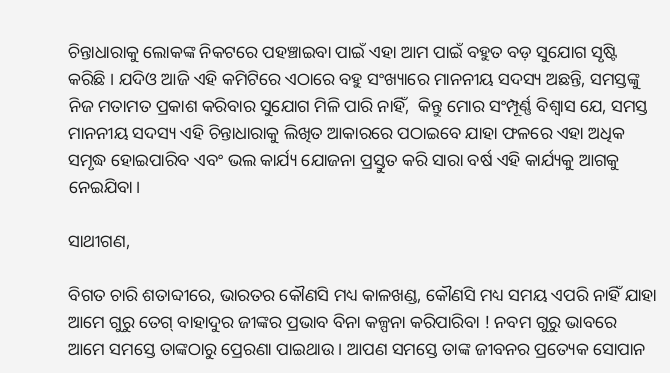ଚିନ୍ତାଧାରାକୁ ଲୋକଙ୍କ ନିକଟରେ ପହଞ୍ଚାଇବା ପାଇଁ ଏହା ଆମ ପାଇଁ ବହୁତ ବଡ଼ ସୁଯୋଗ ସୃଷ୍ଟି କରିଛି । ଯଦିଓ ଆଜି ଏହି କମିଟିରେ ଏଠାରେ ବହୁ ସଂଖ୍ୟାରେ ମାନନୀୟ ସଦସ୍ୟ ଅଛନ୍ତି, ସମସ୍ତଙ୍କୁ ନିଜ ମତାମତ ପ୍ରକାଶ କରିବାର ସୁଯୋଗ ମିଳି ପାରି ନାହିଁ,  କିନ୍ତୁ ମୋର ସଂମ୍ପୂର୍ଣ୍ଣ ବିଶ୍ବାସ ଯେ, ସମସ୍ତ ମାନନୀୟ ସଦସ୍ୟ ଏହି ଚିନ୍ତାଧାରାକୁ ଲିଖିତ ଆକାରରେ ପଠାଇବେ ଯାହା ଫଳରେ ଏହା ଅଧିକ ସମୃଦ୍ଧ ହୋଇପାରିବ ଏବଂ ଭଲ କାର୍ଯ୍ୟ ଯୋଜନା ପ୍ରସ୍ତୁତ କରି ସାରା ବର୍ଷ ଏହି କାର୍ଯ୍ୟକୁ ଆଗକୁ ନେଇଯିବା।

ସାଥୀଗଣ,

ବିଗତ ଚାରି ଶତାବ୍ଦୀରେ, ଭାରତର କୌଣସି ମଧ୍ୟ କାଳଖଣ୍ଡ, କୌଣସି ମଧ୍ୟ ସମୟ ଏପରି ନାହିଁ ଯାହା ଆମେ ଗୁରୁ ତେଗ୍ ବାହାଦୁର ଜୀଙ୍କର ପ୍ରଭାବ ବିନା କଳ୍ପନା କରିପାରିବା ! ନବମ ଗୁରୁ ଭାବରେ ଆମେ ସମସ୍ତେ ତାଙ୍କଠାରୁ ପ୍ରେରଣା ପାଇଥାଉ । ଆପଣ ସମସ୍ତେ ତାଙ୍କ ଜୀବନର ପ୍ରତ୍ୟେକ ସୋପାନ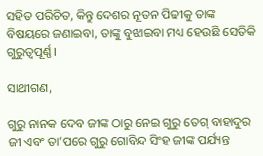ସହିତ ପରିଚିତ, କିନ୍ତୁ ଦେଶର ନୂତନ ପିଢୀକୁ ତାଙ୍କ ବିଷୟରେ ଜଣାଇବା, ତାଙ୍କୁ ବୁଝାଇବା ମଧ୍ୟ ହେଉଛି ସେତିକି ଗୁରୁତ୍ୱପୂର୍ଣ୍ଣ।

ସାଥୀଗଣ,

ଗୁରୁ ନାନକ ଦେବ ଜୀଙ୍କ ଠାରୁ ନେଇ ଗୁରୁ ତେଗ୍ ବାହାଦୁର ଜୀ ଏବଂ ତା’ପରେ ଗୁରୁ ଗୋବିନ୍ଦ ସିଂହ ଜୀଙ୍କ ପର୍ଯ୍ୟନ୍ତ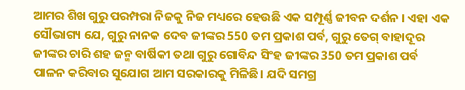ଆମର ଶିଖ ଗୁରୁ ପରମ୍ପରା ନିଜକୁ ନିଜ ମଧ୍ୟରେ ହେଉଛି ଏକ ସମ୍ପୂର୍ଣ୍ଣ ଜୀବନ ଦର୍ଶନ । ଏହା ଏକ ସୌଭାଗ୍ୟ ଯେ, ଗୁରୁ ନାନକ ଦେବ ଜୀଙ୍କର 550 ତମ ପ୍ରକାଶ ପର୍ବ, ଗୁରୁ ତେଗ୍ ବାହାଦୂର ଜୀଙ୍କର ଚାରି ଶହ ଜନ୍ମ ବାର୍ଷିକୀ ତଥା ଗୁରୁ ଗୋବିନ୍ଦ ସିଂହ ଜୀଙ୍କର 350 ତମ ପ୍ରକାଶ ପର୍ବ ପାଳନ କରିବାର ସୁଯୋଗ ଆମ ସରକାରକୁ ମିଳିଛି। ଯଦି ସମଗ୍ର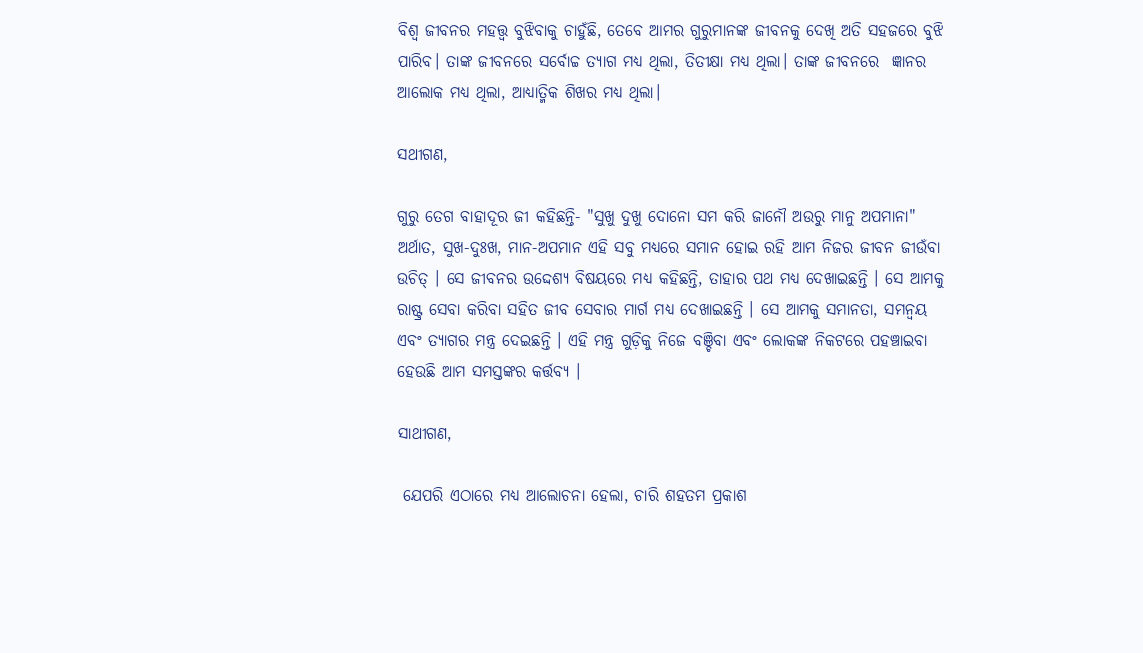ବିଶ୍ୱ ଜୀବନର ମହତ୍ତ୍ୱ ବୁଝିବାକୁ ଚାହୁଁଛି, ତେବେ ଆମର ଗୁରୁମାନଙ୍କ ଜୀବନକୁ ଦେଖି ଅତି ସହଜରେ ବୁଝି ପାରିବ। ତାଙ୍କ ଜୀବନରେ ସର୍ବୋଚ୍ଚ ତ୍ୟାଗ ମଧ୍ୟ ଥିଲା, ତିତୀକ୍ଷା ମଧ୍ୟ ଥିଲା। ତାଙ୍କ ଜୀବନରେ  ଜ୍ଞାନର ଆଲୋକ ମଧ୍ୟ ଥିଲା, ଆଧ୍ୟାତ୍ମିକ ଶିଖର ମଧ୍ୟ ଥିଲା।

ସଥୀଗଣ,

ଗୁରୁ ତେଗ ବାହାଦୂର ଜୀ କହିଛନ୍ତି- "ସୁଖୁ ଦୁଖୁ ଦୋନୋ ସମ କରି ଜାନୌ ଅଉରୁ ମାନୁ ଅପମାନା" ଅର୍ଥାତ, ସୁଖ-ଦୁଃଖ, ମାନ-ଅପମାନ ଏହି ସବୁ ମଧ୍ୟରେ ସମାନ ହୋଇ ରହି ଆମ ନିଜର ଜୀବନ ଜୀଉଁବା ଉଚିତ୍ । ସେ ଜୀବନର ଉଦ୍ଦେଶ୍ୟ ବିଷୟରେ ମଧ୍ୟ କହିଛନ୍ତି, ତାହାର ପଥ ମଧ୍ୟ ଦେଖାଇଛନ୍ତି । ସେ ଆମକୁ ରାଷ୍ଟ୍ର ସେବା କରିବା ସହିତ ଜୀବ ସେବାର ମାର୍ଗ ମଧ୍ୟ ଦେଖାଇଛନ୍ତି । ସେ ଆମକୁ ସମାନତା, ସମନ୍ୱୟ ଏବଂ ତ୍ୟାଗର ମନ୍ତ୍ର ଦେଇଛନ୍ତି । ଏହି ମନ୍ତ୍ର ଗୁଡ଼ିକୁ ନିଜେ ବଞ୍ଚିବା ଏବଂ ଲୋକଙ୍କ ନିକଟରେ ପହଞ୍ଚାଇବା ହେଉଛି ଆମ ସମସ୍ତଙ୍କର କର୍ତ୍ତବ୍ୟ ।

ସାଥୀଗଣ,

 ଯେପରି ଏଠାରେ ମଧ୍ୟ ଆଲୋଚନା ହେଲା, ଚାରି ଶହତମ ପ୍ରକାଶ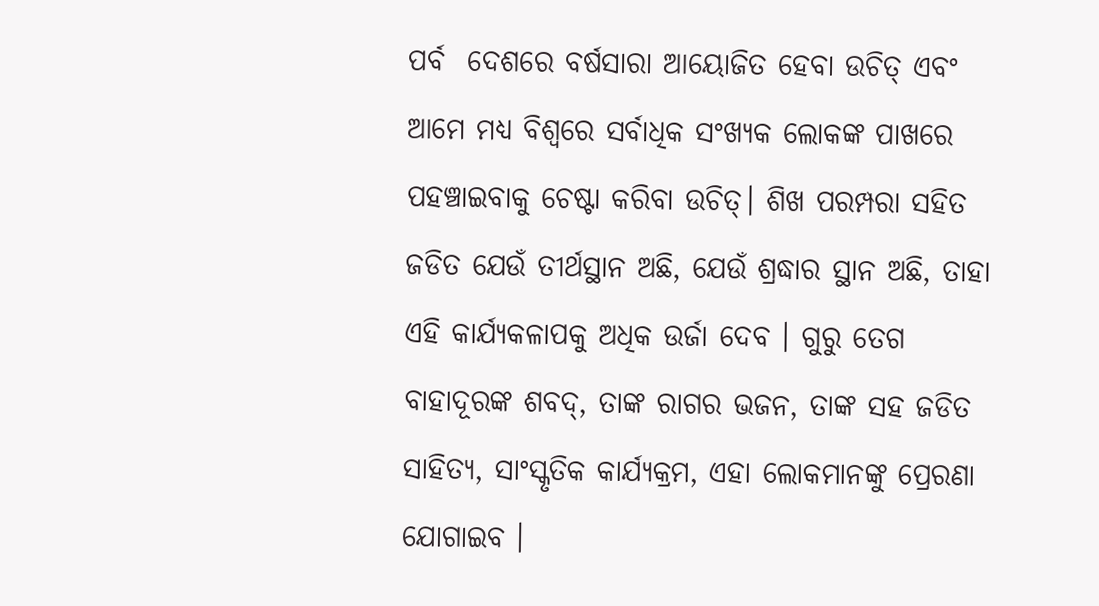ପର୍ବ  ଦେଶରେ ବର୍ଷସାରା ଆୟୋଜିତ ହେବା ଉଚିତ୍ ଏବଂ ଆମେ ମଧ୍ୟ ବିଶ୍ୱରେ ସର୍ବାଧିକ ସଂଖ୍ୟକ ଲୋକଙ୍କ ପାଖରେ ପହଞ୍ଚାଇବାକୁ ଚେଷ୍ଟା କରିବା ଉଚିତ୍। ଶିଖ ପରମ୍ପରା ସହିତ ଜଡିତ ଯେଉଁ ତୀର୍ଥସ୍ଥାନ ଅଛି, ଯେଉଁ ଶ୍ରଦ୍ଧାର ସ୍ଥାନ ଅଛି, ତାହା ଏହି କାର୍ଯ୍ୟକଳାପକୁ ଅଧିକ ଉର୍ଜା ଦେବ । ଗୁରୁ ତେଗ ବାହାଦୂରଙ୍କ ଶବଦ୍, ତାଙ୍କ ରାଗର ଭଜନ, ତାଙ୍କ ସହ ଜଡିତ ସାହିତ୍ୟ, ସାଂସ୍କୃତିକ କାର୍ଯ୍ୟକ୍ରମ, ଏହା ଲୋକମାନଙ୍କୁ ପ୍ରେରଣା ଯୋଗାଇବ ।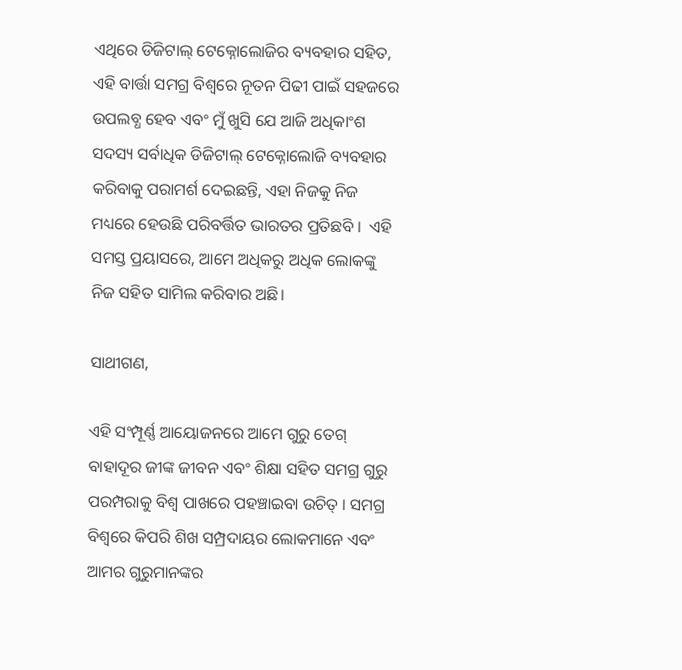ଏଥିରେ ଡିଜିଟାଲ୍ ଟେକ୍ନୋଲୋଜିର ବ୍ୟବହାର ସହିତ, ଏହି ବାର୍ତ୍ତା ସମଗ୍ର ବିଶ୍ୱରେ ନୂତନ ପିଢୀ ପାଇଁ ସହଜରେ ଉପଲବ୍ଧ ହେବ ଏବଂ ମୁଁ ଖୁସି ଯେ ଆଜି ଅଧିକାଂଶ ସଦସ୍ୟ ସର୍ବାଧିକ ଡିଜିଟାଲ୍ ଟେକ୍ନୋଲୋଜି ବ୍ୟବହାର କରିବାକୁ ପରାମର୍ଶ ଦେଇଛନ୍ତି, ଏହା ନିଜକୁ ନିଜ ମଧ୍ୟରେ ହେଉଛି ପରିବର୍ତ୍ତିତ ଭାରତର ପ୍ରତିଛବି ।  ଏହି ସମସ୍ତ ପ୍ରୟାସରେ, ଆମେ ଅଧିକରୁ ଅଧିକ ଲୋକଙ୍କୁ ନିଜ ସହିତ ସାମିଲ କରିବାର ଅଛି।

ସାଥୀଗଣ,

ଏହି ସଂମ୍ପୂର୍ଣ୍ଣ ଆୟୋଜନରେ ଆମେ ଗୁରୁ ତେଗ୍ ବାହାଦୂର ଜୀଙ୍କ ଜୀବନ ଏବଂ ଶିକ୍ଷା ସହିତ ସମଗ୍ର ଗୁରୁ ପରମ୍ପରାକୁ ବିଶ୍ୱ ପାଖରେ ପହଞ୍ଚାଇବା ଉଚିତ୍ । ସମଗ୍ର ବିଶ୍ୱରେ କିପରି ଶିଖ ସମ୍ପ୍ରଦାୟର ଲୋକମାନେ ଏବଂ ଆମର ଗୁରୁମାନଙ୍କର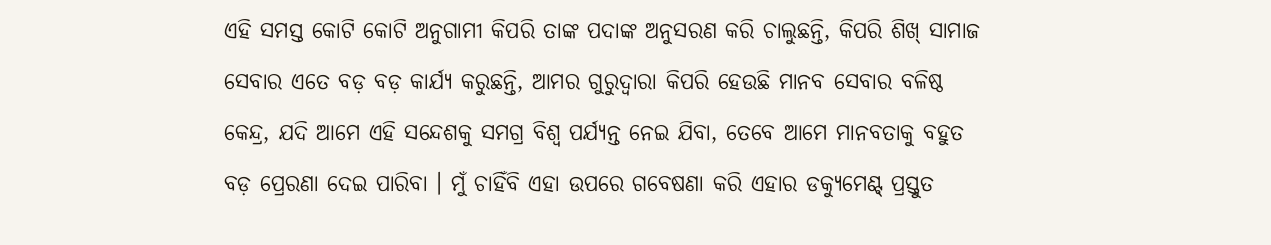ଏହି ସମସ୍ତ କୋଟି କୋଟି ଅନୁଗାମୀ କିପରି ତାଙ୍କ ପଦାଙ୍କ ଅନୁସରଣ କରି ଚାଲୁଛନ୍ତି, କିପରି ଶିଖ୍ ସାମାଜ ସେବାର ଏତେ ବଡ଼ ବଡ଼ କାର୍ଯ୍ୟ କରୁଛନ୍ତି, ଆମର ଗୁରୁଦ୍ୱାରା କିପରି ହେଉଛି ମାନବ ସେବାର ବଳିଷ୍ଠ କେନ୍ଦ୍ର, ଯଦି ଆମେ ଏହି ସନ୍ଦେଶକୁ ସମଗ୍ର ବିଶ୍ୱ ପର୍ଯ୍ୟନ୍ତ ନେଇ ଯିବା, ତେବେ ଆମେ ମାନବତାକୁ ବହୁତ ବଡ଼ ପ୍ରେରଣା ଦେଇ ପାରିବା । ମୁଁ ଚାହିଁବି ଏହା ଉପରେ ଗବେଷଣା କରି ଏହାର ଡକ୍ୟୁମେଣ୍ଟ୍ ପ୍ରସ୍ତୁତ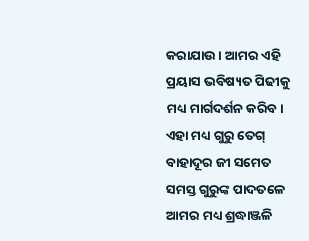କରାଯାଉ । ଆମର ଏହି ପ୍ରୟାସ ଭବିଷ୍ୟତ ପିଢୀକୁ ମଧ୍ୟ ମାର୍ଗଦର୍ଶନ କରିବ। ଏହା ମଧ୍ୟ ଗୁରୁ ତେଗ୍ ବାହାଦୂର ଜୀ ସମେତ ସମସ୍ତ ଗୁରୁଙ୍କ ପାଦତଳେ ଆମର ମଧ୍ୟ ଶ୍ରଦ୍ଧାଞ୍ଜଳି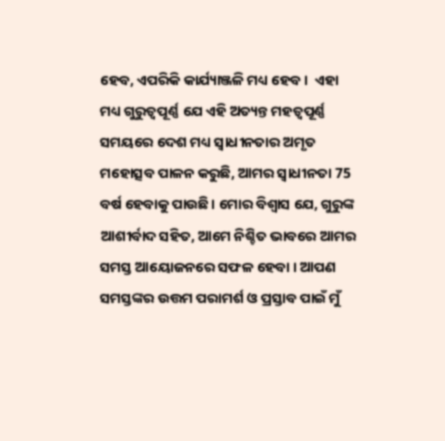ହେବ, ଏପରିକି କାର୍ଯ୍ୟାଞ୍ଜଳି ମଧ୍ୟ ହେବ ।  ଏହା ମଧ୍ୟ ଗୁରୁତ୍ୱପୂର୍ଣ୍ଣ ଯେ ଏହି ଅତ୍ୟନ୍ତ ମହତ୍ୱପୂର୍ଣ୍ଣ ସମୟରେ ଦେଶ ମଧ୍ୟ ସ୍ବାଧୀନତାର ଅମୃତ ମହୋତ୍ସବ ପାଳନ କରୁଛି, ଆମର ସ୍ୱାଧୀନତା 75 ବର୍ଷ ହେବାକୁ ପାଉଛି। ମୋର ବିଶ୍ବାସ ଯେ, ଗୁରୁଙ୍କ ଆଶୀର୍ବାଦ ସହିତ, ଆମେ ନିଶ୍ଚିତ ଭାବରେ ଆମର ସମସ୍ତ ଆୟୋଜନରେ ସଫଳ ହେବା । ଆପଣ ସମସ୍ତଙ୍କର ଉତ୍ତମ ପରାମର୍ଶ ଓ ପ୍ରସ୍ତାବ ପାଇଁ ମୁଁ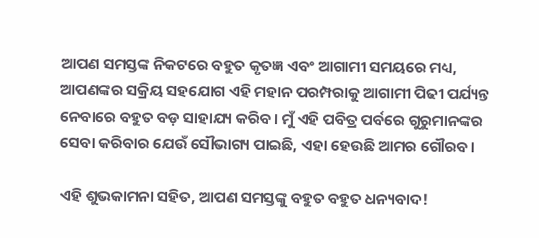ଆପଣ ସମସ୍ତଙ୍କ ନିକଟରେ ବହୁତ କୃତଜ୍ଞ ଏବଂ ଆଗାମୀ ସମୟରେ ମଧ୍ୟ, ଆପଣଙ୍କର ସକ୍ରିୟ ସହଯୋଗ ଏହି ମହାନ ପରମ୍ପରାକୁ ଆଗାମୀ ପିଢୀ ପର୍ଯ୍ୟନ୍ତ ନେବାରେ ବହୁତ ବଡ଼ ସାହାଯ୍ୟ କରିବ। ମୁଁ ଏହି ପବିତ୍ର ପର୍ବରେ ଗୁରୁମାନଙ୍କର ସେବା କରିବାର ଯେଉଁ ସୌଭାଗ୍ୟ ପାଇଛି, ଏହା ହେଉଛି ଆମର ଗୌରବ।

ଏହି ଶୁଭକାମନା ସହିତ, ଆପଣ ସମସ୍ତଙ୍କୁ ବହୁତ ବହୁତ ଧନ୍ୟବାଦ!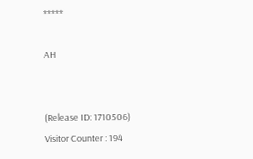*****

AH


(Release ID: 1710506) Visitor Counter : 194